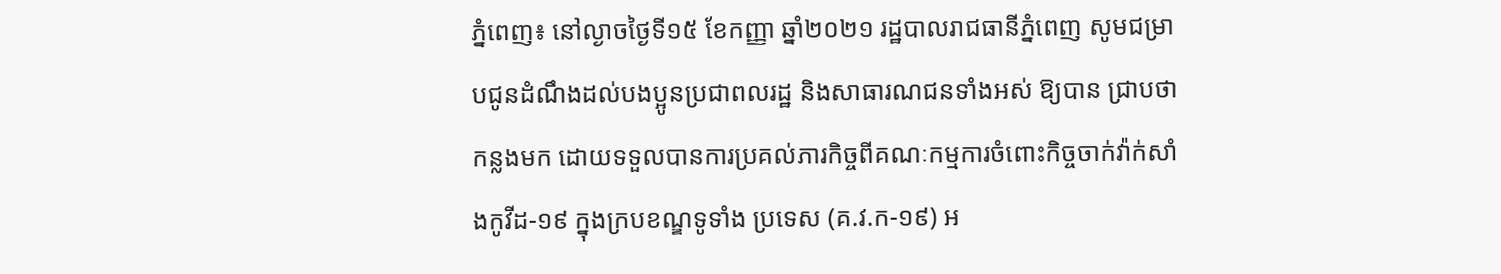ភ្នំពេញ៖ នៅល្ងាចថ្ងៃទី១៥ ខែកញ្ញា ឆ្នាំ២០២១ រដ្ឋបាលរាជធានីភ្នំពេញ សូមជម្រាបជូនដំណឹងដល់បងប្អូនប្រជាពលរដ្ឋ និងសាធារណជនទាំងអស់ ឱ្យបាន ជ្រាបថា កន្លងមក ដោយទទួលបានការប្រគល់ភារកិច្ចពីគណៈកម្មការចំពោះកិច្ចចាក់វ៉ាក់សាំងកូវីដ-១៩ ក្នុងក្របខណ្ឌទូទាំង ប្រទេស (គ.វ.ក-១៩) អ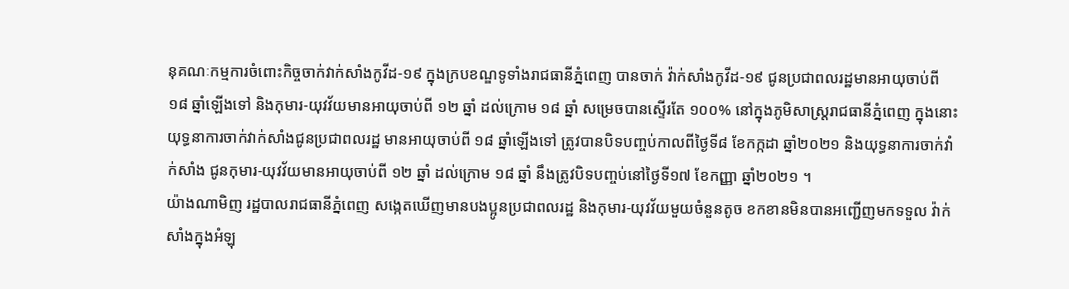នុគណៈកម្មការចំពោះកិច្ចចាក់វាក់សាំងកូវីដ-១៩ ក្នុងក្របខណ្ឌទូទាំងរាជធានីភ្នំពេញ បានចាក់ វ៉ាក់សាំងកូវីដ-១៩ ជូនប្រជាពលរដ្ឋមានអាយុចាប់ពី ១៨ ឆ្នាំឡើងទៅ និងកុមារ-យុវវ័យមានអាយុចាប់ពី ១២ ឆ្នាំ ដល់ក្រោម ១៨ ឆ្នាំ សម្រេចបានស្ទើរតែ ១០០% នៅក្នុងភូមិសាស្រ្តរាជធានីភ្នំពេញ ក្នុងនោះ យុទ្ធនាការចាក់វាក់សាំងជូនប្រជាពលរដ្ឋ មានអាយុចាប់ពី ១៨ ឆ្នាំឡើងទៅ ត្រូវបានបិទបញ្ចប់កាលពីថ្ងៃទី៨ ខែកក្កដា ឆ្នាំ២០២១ និងយុទ្ធនាការចាក់វាំក់សាំង ជូនកុមារ-យុវវ័យមានអាយុចាប់ពី ១២ ឆ្នាំ ដល់ក្រោម ១៨ ឆ្នាំ នឹងត្រូវបិទបញ្ចប់នៅថ្ងៃទី១៧ ខែកញ្ញា ឆ្នាំ២០២១ ។
យ៉ាងណាមិញ រដ្ឋបាលរាជធានីភ្នំពេញ សង្កេតឃើញមានបងប្អូនប្រជាពលរដ្ឋ និងកុមារ-យុវវ័យមួយចំនួនតូច ខកខានមិនបានអញ្ជើញមកទទួល វ៉ាក់សាំងក្នុងអំឡុ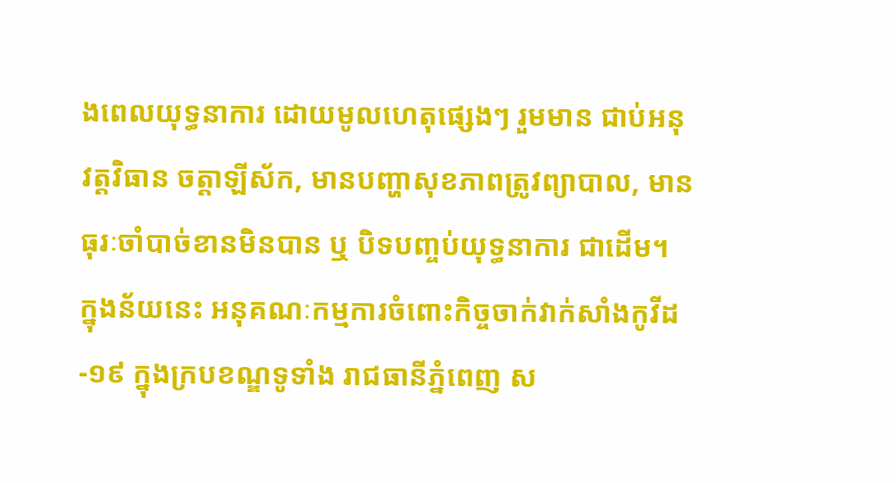ងពេលយុទ្ធនាការ ដោយមូលហេតុផ្សេងៗ រួមមាន ជាប់អនុវត្តវិធាន ចត្តាឡីស័ក, មានបញ្ហាសុខភាពត្រូវព្យាបាល, មានធុរៈចាំបាច់ខានមិនបាន ឬ បិទបញ្ចប់យុទ្ធនាការ ជាដើម។ ក្នុងន័យនេះ អនុគណៈកម្មការចំពោះកិច្ចចាក់វាក់សាំងកូវីដ-១៩ ក្នុងក្របខណ្ឌទូទាំង រាជធានីភ្នំពេញ ស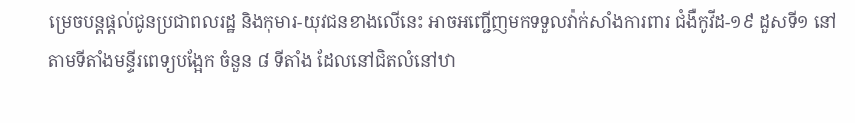ម្រេចបន្តផ្តល់ជូនប្រជាពលរដ្ឋ និងកុមារ-យុវជនខាងលើនេះ អាចអញ្ជើញមកទទួលវ៉ាក់សាំងការពារ ជំងឺកូវីដ-១៩ ដួសទី១ នៅតាមទីតាំងមន្ទីរពេទ្យបង្អែក ចំនួន ៨ ទីតាំង ដែលនៅជិតលំនៅឋា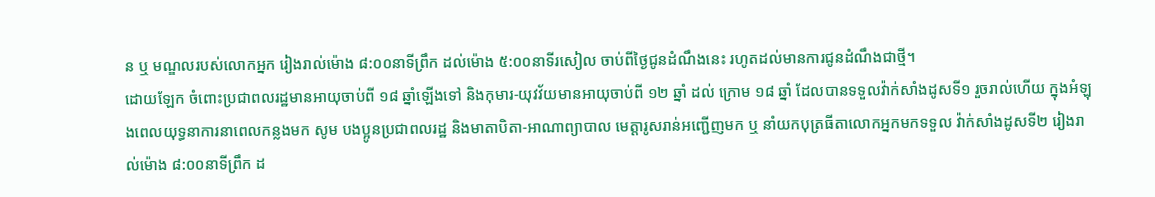ន ឬ មណ្ឌលរបស់លោកអ្នក រៀងរាល់ម៉ោង ៨:០០នាទីព្រឹក ដល់ម៉ោង ៥:០០នាទីរសៀល ចាប់ពីថ្ងៃជូនដំណឹងនេះ រហូតដល់មានការជូនដំណឹងជាថ្មី។
ដោយឡែក ចំពោះប្រជាពលរដ្ឋមានអាយុចាប់ពី ១៨ ឆ្នាំឡើងទៅ និងកុមារ-យុវវ័យមានអាយុចាប់ពី ១២ ឆ្នាំ ដល់ ក្រោម ១៨ ឆ្នាំ ដែលបានទទួលវ៉ាក់សាំងដូសទី១ រួចរាល់ហើយ ក្នុងអំឡុងពេលយុទ្ធនាការនាពេលកន្លងមក សូម បងប្អូនប្រជាពលរដ្ឋ និងមាតាបិតា-អាណាព្យាបាល មេត្តារូសរាន់អញ្ជើញមក ឬ នាំយកបុត្រធីតាលោកអ្នកមកទទួល វ៉ាក់សាំងដូសទី២ រៀងរាល់ម៉ោង ៨:០០នាទីព្រឹក ដ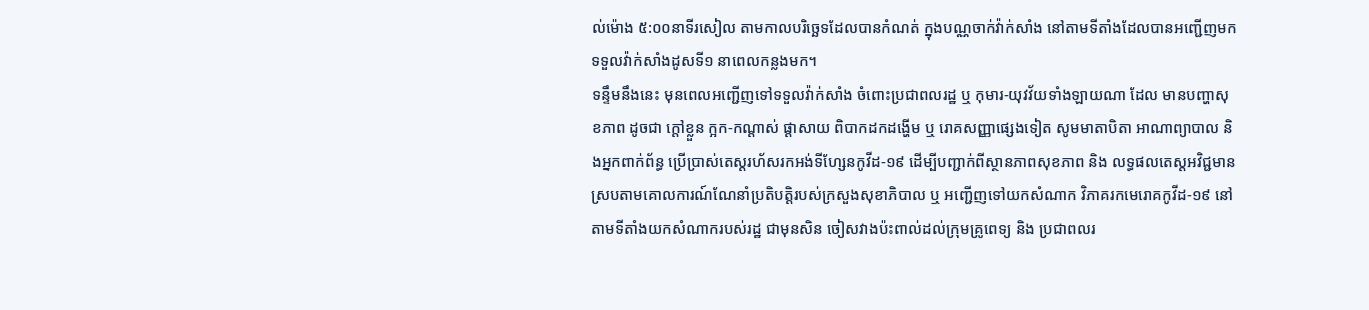ល់ម៉ោង ៥:០០នាទីរសៀល តាមកាលបរិច្ឆេទដែលបានកំណត់ ក្នុងបណ្ណចាក់វ៉ាក់សាំង នៅតាមទីតាំងដែលបានអញ្ជើញមកទទួលវ៉ាក់សាំងដូសទី១ នាពេលកន្លងមក។
ទន្ទឹមនឹងនេះ មុនពេលអញ្ជើញទៅទទួលវ៉ាក់សាំង ចំពោះប្រជាពលរដ្ឋ ឬ កុមារ-យុវវ័យទាំងឡាយណា ដែល មានបញ្ហាសុខភាព ដូចជា ក្ដៅខ្លួន ក្អក-កណ្ដាស់ ផ្ដាសាយ ពិបាកដកដង្ហើម ឬ រោគសញ្ញាផ្សេងទៀត សូមមាតាបិតា អាណាព្យាបាល និងអ្នកពាក់ព័ន្ធ ប្រើប្រាស់តេស្ដរហ័សរកអង់ទីហ្សែនកូវីដ-១៩ ដើម្បីបញ្ជាក់ពីស្ថានភាពសុខភាព និង លទ្ធផលតេស្តអវិជ្ជមាន ស្របតាមគោលការណ៍ណែនាំប្រតិបត្តិរបស់ក្រសួងសុខាភិបាល ឬ អញ្ជើញទៅយកសំណាក វិភាគរកមេរោគកូវីដ-១៩ នៅតាមទីតាំងយកសំណាករបស់រដ្ឋ ជាមុនសិន ចៀសវាងប៉ះពាល់ដល់ក្រុមគ្រូពេទ្យ និង ប្រជាពលរ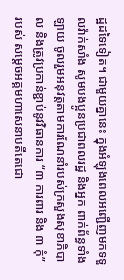ដ្ឋដទៃទៀត។ ជាមួយគ្នានេះ ក្នុងអំឡុងពេលអញ្ជើញមកទទួលវ៉ាក់សាំង សូមបងប្អូនប្រជាពលរដ្ឋ និងអ្នក ពាក់ព័ន្ធទាំងឡាយ ចូលរួមអនុវត្តតាមការណែនាំរបស់ក្រសួងសុខាភិបាល និងត្រូវប្រកាន់ខ្ជាប់នូវវិធានការ “៣ ការពារ និង ៣ កុំ” របស់ សម្តេចអគ្គមហាសេនាបតីតេជោ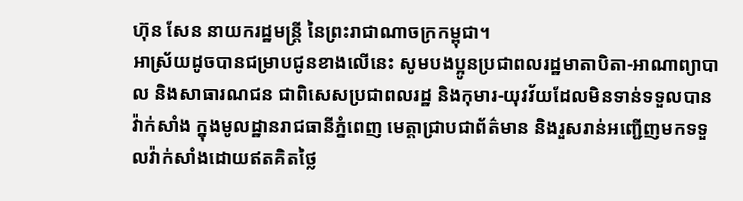ហ៊ុន សែន នាយករដ្ឋមន្ត្រី នៃព្រះរាជាណាចក្រកម្ពុជា។
អាស្រ័យដូចបានជម្រាបជូនខាងលើនេះ សូមបងប្អូនប្រជាពលរដ្ឋមាតាបិតា-អាណាព្យាបាល និងសាធារណជន ជាពិសេសប្រជាពលរដ្ឋ និងកុមារ-យុវវ័យដែលមិនទាន់ទទួលបានវ៉ាក់សាំង ក្នុងមូលដ្ឋានរាជធានីភ្នំពេញ មេត្តាជ្រាបជាព័ត៌មាន និងរួសរាន់អញ្ជើញមកទទួលវ៉ាក់សាំងដោយឥតគិតថ្លៃ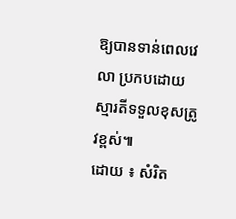ឱ្យបានទាន់ពេលវេលា ប្រកបដោយស្មារតីទទួលខុសត្រូវខ្ពស់៕
ដោយ ៖ សំរិត